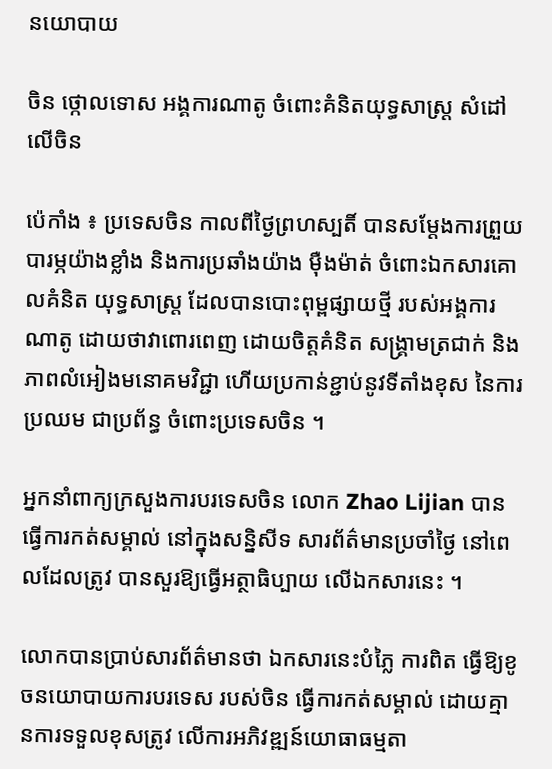នយោបាយ

ចិន ថ្កោលទោស អង្គការណាតូ ចំពោះគំនិតយុទ្ធសាស្ត្រ សំដៅលើចិន

ប៉េកាំង ៖ ប្រទេសចិន កាលពីថ្ងៃព្រហស្បតិ៍ បានសម្តែងការព្រួយបារម្ភយ៉ាងខ្លាំង និងការប្រឆាំងយ៉ាង ម៉ឺងម៉ាត់ ចំពោះឯកសារគោលគំនិត យុទ្ធសាស្ត្រ ដែលបានបោះពុម្ពផ្សាយថ្មី របស់អង្គការណាតូ ដោយថាវាពោរពេញ ដោយចិត្តគំនិត សង្រ្គាមត្រជាក់ និងភាពលំអៀងមនោគមវិជ្ជា ហើយប្រកាន់ខ្ជាប់នូវទីតាំងខុស នៃការប្រឈម ជាប្រព័ន្ធ ចំពោះប្រទេសចិន ។

អ្នកនាំពាក្យក្រសួងការបរទេសចិន លោក Zhao Lijian បានធ្វើការកត់សម្គាល់ នៅក្នុងសន្និសីទ សារព័ត៌មានប្រចាំថ្ងៃ នៅពេលដែលត្រូវ បានសួរឱ្យធ្វើអត្ថាធិប្បាយ លើឯកសារនេះ ។

លោកបានប្រាប់សារព័ត៌មានថា ឯកសារនេះបំភ្លៃ ការពិត ធ្វើឱ្យខូចនយោបាយការបរទេស របស់ចិន ធ្វើការកត់សម្គាល់ ដោយគ្មានការទទួលខុសត្រូវ លើការអភិវឌ្ឍន៍យោធាធម្មតា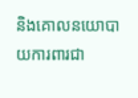និងគោលនយោបាយការពារជា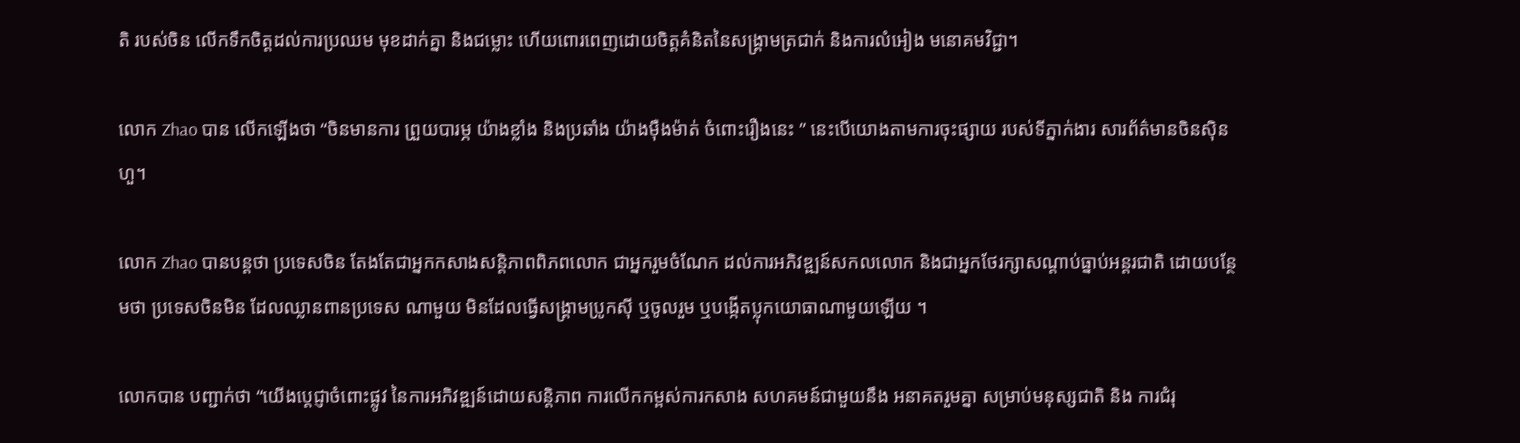តិ របស់ចិន លើកទឹកចិត្តដល់ការប្រឈម មុខដាក់គ្នា និងជម្លោះ ហើយពោរពេញដោយចិត្តគំនិតនៃសង្រ្គាមត្រជាក់ និងការលំអៀង មនោគមវិជ្ជា។

លោក Zhao បាន លើកឡើងថា “ចិនមានការ ព្រួយបារម្ភ យ៉ាងខ្លាំង និងប្រឆាំង យ៉ាងម៉ឺងម៉ាត់ ចំពោះរឿងនេះ ” នេះបើយោងតាមការចុះផ្សាយ របស់ទីភ្នាក់ងារ សារព័ត៌មានចិនស៊ិនហួ។

លោក Zhao បានបន្ដថា ប្រទេសចិន តែងតែជាអ្នកកសាងសន្តិភាពពិភពលោក ជាអ្នករួមចំណែក ដល់ការអភិវឌ្ឍន៍សកលលោក និងជាអ្នកថែរក្សាសណ្តាប់ធ្នាប់អន្តរជាតិ ដោយបន្ថែមថា ប្រទេសចិនមិន ដែលឈ្លានពានប្រទេស ណាមួយ មិនដែលធ្វើសង្គ្រាមប្រូកស៊ី ឬចូលរួម ឬបង្កើតប្លុកយោធាណាមួយឡើយ ។

លោកបាន បញ្ជាក់ថា “យើងប្តេជ្ញាចំពោះផ្លូវ នៃការអភិវឌ្ឍន៍ដោយសន្តិភាព ការលើកកម្ពស់ការកសាង សហគមន៍ជាមួយនឹង អនាគតរួមគ្នា សម្រាប់មនុស្សជាតិ និង ការជំរុ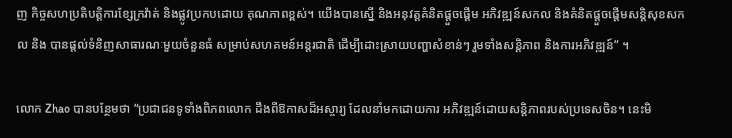ញ កិច្ចសហប្រតិបត្តិការខ្សែក្រវ៉ាត់ និងផ្លូវប្រកបដោយ គុណភាពខ្ពស់។ យើងបានស្នើ និងអនុវត្តគំនិតផ្តួចផ្តើម អភិវឌ្ឍន៍សកល និងគំនិតផ្តួចផ្តើមសន្តិសុខសកល និង បានផ្តល់ទំនិញសាធារណៈមួយចំនួនធំ សម្រាប់សហគមន៍អន្តរជាតិ ដើម្បីដោះស្រាយបញ្ហាសំខាន់ៗ រួមទាំងសន្តិភាព និងការអភិវឌ្ឍន៍” ។

លោក Zhao បានបន្ថែមថា “ប្រជាជនទូទាំងពិភពលោក ដឹងពីឱកាសដ៏អស្ចារ្យ ដែលនាំមកដោយការ អភិវឌ្ឍន៍ដោយសន្តិភាពរបស់ប្រទេសចិន។ នេះមិ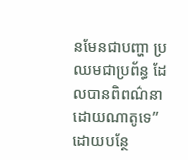នមែនជាបញ្ហា ប្រឈមជាប្រព័ន្ធ ដែលបានពិពណ៌នា ដោយណាតូទេ” ដោយបន្ថែ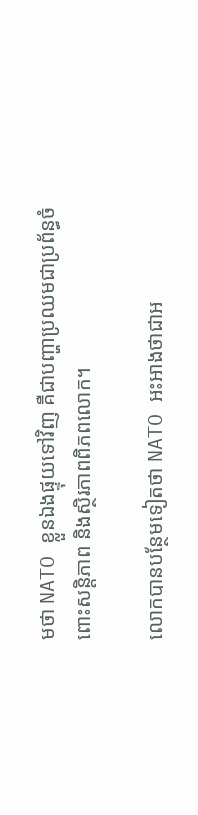មថា NATO ខ្លួនឯងផ្ទុយទៅវិញ គឺជាបញ្ហាប្រឈមជាប្រព័ន្ធចំពោះសន្តិភាព និងស្ថិរភាពពិភពលោក។

លោកបានបន្ថែមទៀតថា NATO អះអាងថាជាអ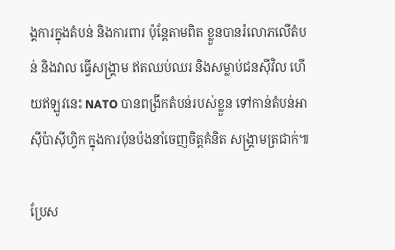ង្គការក្នុងតំបន់ និងការពារ ប៉ុន្តែតាមពិត ខ្លួនបានរំលោភលើតំបន់ និងវាល ធ្វើសង្រ្គាម ឥតឈប់ឈរ និងសម្លាប់ជនស៊ីវិល ហើយឥឡូវនេះ NATO បានពង្រីកតំបន់របស់ខ្លួន ទៅកាន់តំបន់អាស៊ីប៉ាស៊ីហ្វិក ក្នុងការប៉ុនប៉ងនាំចេញចិត្តគំនិត សង្គ្រាមត្រជាក់៕

ប្រែស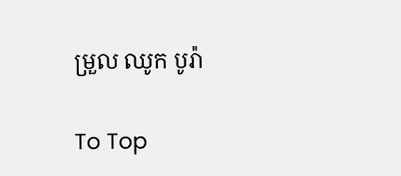ម្រួល ឈូក បូរ៉ា

To Top